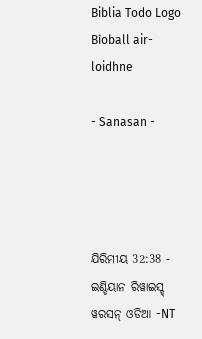Biblia Todo Logo
Bìoball air-loidhne

- Sanasan -




ଯିରିମୀୟ 32:38 - ଇଣ୍ଡିୟାନ ରିୱାଇସ୍ଡ୍ ୱରସନ୍ ଓଡିଆ -NT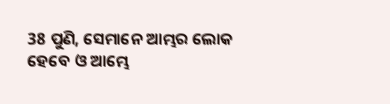38 ପୁଣି, ସେମାନେ ଆମ୍ଭର ଲୋକ ହେବେ ଓ ଆମ୍ଭେ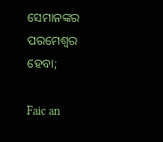ସେମାନଙ୍କର ପରମେଶ୍ୱର ହେବା;

Faic an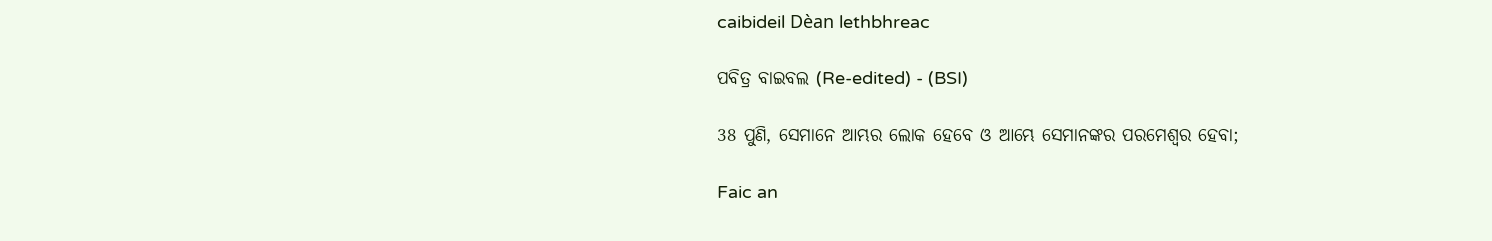caibideil Dèan lethbhreac

ପବିତ୍ର ବାଇବଲ (Re-edited) - (BSI)

38 ପୁଣି, ସେମାନେ ଆମ୍ଭର ଲୋକ ହେବେ ଓ ଆମ୍ଭେ ସେମାନଙ୍କର ପରମେଶ୍ଵର ହେବା;

Faic an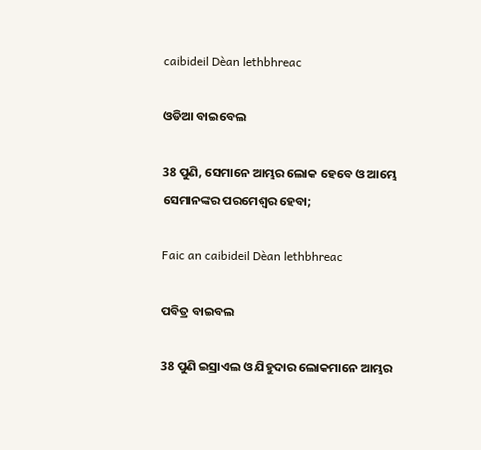caibideil Dèan lethbhreac

ଓଡିଆ ବାଇବେଲ

38 ପୁଣି, ସେମାନେ ଆମ୍ଭର ଲୋକ ହେବେ ଓ ଆମ୍ଭେ ସେମାନଙ୍କର ପରମେଶ୍ୱର ହେବା;

Faic an caibideil Dèan lethbhreac

ପବିତ୍ର ବାଇବଲ

38 ପୁଣି ଇସ୍ରାଏଲ ଓ ଯିହୁଦାର ଲୋକମାନେ ଆମ୍ଭର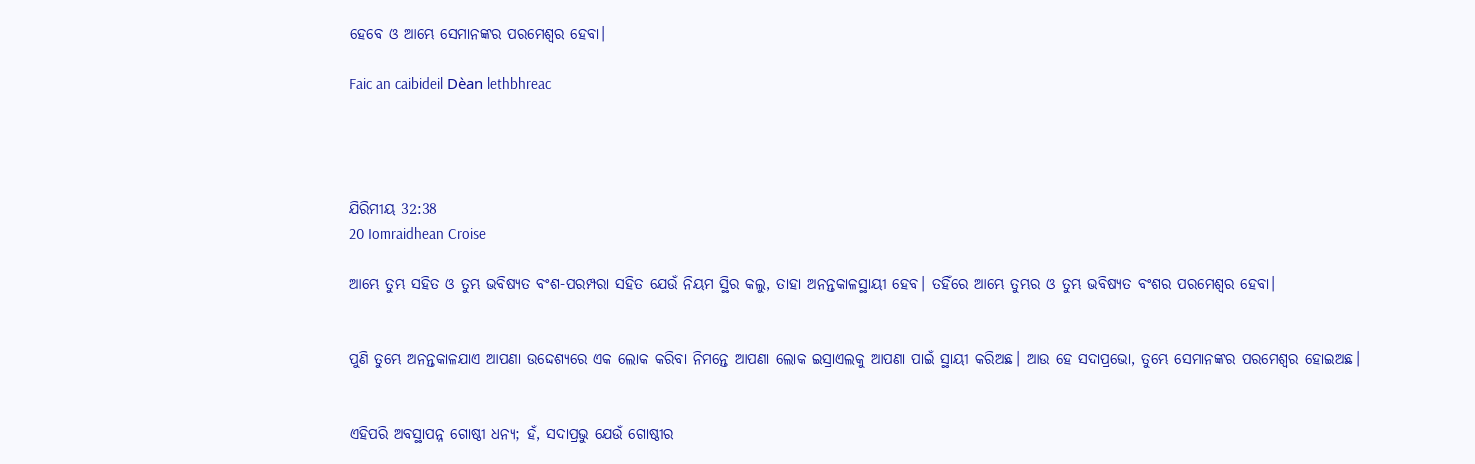ହେବେ ଓ ଆମ୍ଭେ ସେମାନଙ୍କର ପରମେଶ୍ୱର ହେବା।

Faic an caibideil Dèan lethbhreac




ଯିରିମୀୟ 32:38
20 Iomraidhean Croise

ଆମ୍ଭେ ତୁମ୍ଭ ସହିତ ଓ ତୁମ୍ଭ ଭବିଷ୍ୟତ ବଂଶ-ପରମ୍ପରା ସହିତ ଯେଉଁ ନିୟମ ସ୍ଥିର କଲୁ, ତାହା ଅନନ୍ତକାଳସ୍ଥାୟୀ ହେବ। ତହିଁରେ ଆମ୍ଭେ ତୁମ୍ଭର ଓ ତୁମ୍ଭ ଭବିଷ୍ୟତ ବଂଶର ପରମେଶ୍ୱର ହେବା।


ପୁଣି ତୁମ୍ଭେ ଅନନ୍ତକାଳଯାଏ ଆପଣା ଉଦ୍ଦେଶ୍ୟରେ ଏକ ଲୋକ କରିବା ନିମନ୍ତେ ଆପଣା ଲୋକ ଇସ୍ରାଏଲକୁ ଆପଣା ପାଇଁ ସ୍ଥାୟୀ କରିଅଛ। ଆଉ ହେ ସଦାପ୍ରଭୋ, ତୁମ୍ଭେ ସେମାନଙ୍କର ପରମେଶ୍ୱର ହୋଇଅଛ।


ଏହିପରି ଅବସ୍ଥାପନ୍ନ ଗୋଷ୍ଠୀ ଧନ୍ୟ; ହଁ, ସଦାପ୍ରଭୁ ଯେଉଁ ଗୋଷ୍ଠୀର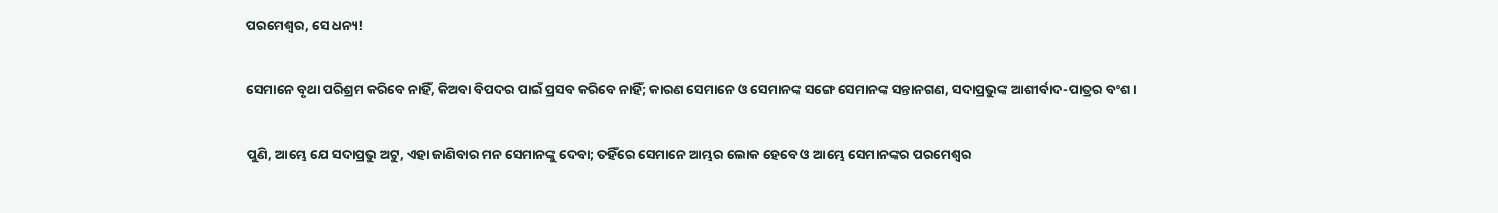ପରମେଶ୍ୱର, ସେ ଧନ୍ୟ!


ସେମାନେ ବୃଥା ପରିଶ୍ରମ କରିବେ ନାହିଁ, କିଅବା ବିପଦର ପାଇଁ ପ୍ରସବ କରିବେ ନାହିଁ; କାରଣ ସେମାନେ ଓ ସେମାନଙ୍କ ସଙ୍ଗେ ସେମାନଙ୍କ ସନ୍ତାନଗଣ, ସଦାପ୍ରଭୁଙ୍କ ଆଶୀର୍ବାଦ-ପାତ୍ରର ବଂଶ।


ପୁଣି, ଆମ୍ଭେ ଯେ ସଦାପ୍ରଭୁ ଅଟୁ, ଏହା ଜାଣିବାର ମନ ସେମାନଙ୍କୁ ଦେବା; ତହିଁରେ ସେମାନେ ଆମ୍ଭର ଲୋକ ହେବେ ଓ ଆମ୍ଭେ ସେମାନଙ୍କର ପରମେଶ୍ୱର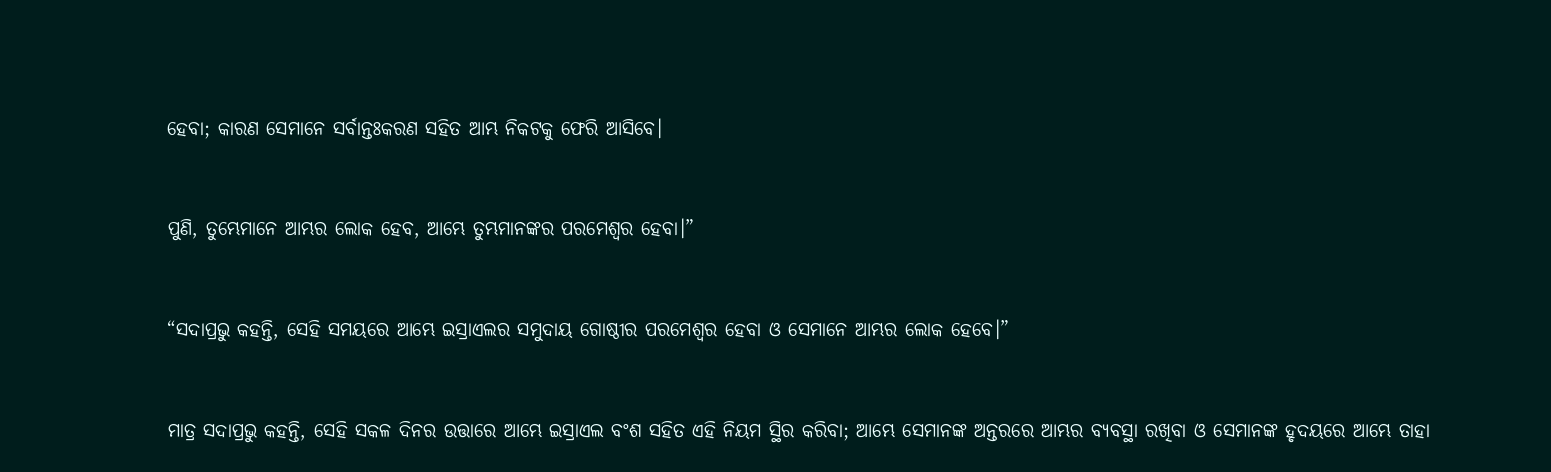ହେବା; କାରଣ ସେମାନେ ସର୍ବାନ୍ତଃକରଣ ସହିତ ଆମ୍ଭ ନିକଟକୁ ଫେରି ଆସିବେ।


ପୁଣି, ତୁମ୍ଭେମାନେ ଆମ୍ଭର ଲୋକ ହେବ, ଆମ୍ଭେ ତୁମ୍ଭମାନଙ୍କର ପରମେଶ୍ୱର ହେବା।”


“ସଦାପ୍ରଭୁ କହନ୍ତି, ସେହି ସମୟରେ ଆମ୍ଭେ ଇସ୍ରାଏଲର ସମୁଦାୟ ଗୋଷ୍ଠୀର ପରମେଶ୍ୱର ହେବା ଓ ସେମାନେ ଆମ୍ଭର ଲୋକ ହେବେ।”


ମାତ୍ର ସଦାପ୍ରଭୁ କହନ୍ତି, ସେହି ସକଳ ଦିନର ଉତ୍ତାରେ ଆମ୍ଭେ ଇସ୍ରାଏଲ ବଂଶ ସହିତ ଏହି ନିୟମ ସ୍ଥିର କରିବା; ଆମ୍ଭେ ସେମାନଙ୍କ ଅନ୍ତରରେ ଆମ୍ଭର ବ୍ୟବସ୍ଥା ରଖିବା ଓ ସେମାନଙ୍କ ହୃଦୟରେ ଆମ୍ଭେ ତାହା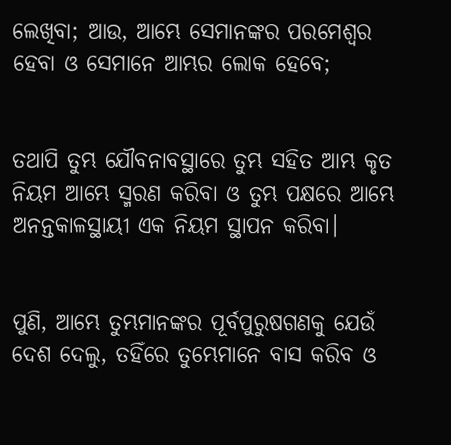ଲେଖିବା; ଆଉ, ଆମ୍ଭେ ସେମାନଙ୍କର ପରମେଶ୍ୱର ହେବା ଓ ସେମାନେ ଆମ୍ଭର ଲୋକ ହେବେ;


ତଥାପି ତୁମ୍ଭ ଯୌବନାବସ୍ଥାରେ ତୁମ୍ଭ ସହିତ ଆମ୍ଭ କୃତ ନିୟମ ଆମ୍ଭେ ସ୍ମରଣ କରିବା ଓ ତୁମ୍ଭ ପକ୍ଷରେ ଆମ୍ଭେ ଅନନ୍ତକାଳସ୍ଥାୟୀ ଏକ ନିୟମ ସ୍ଥାପନ କରିବା।


ପୁଣି, ଆମ୍ଭେ ତୁମ୍ଭମାନଙ୍କର ପୂର୍ବପୁରୁଷଗଣକୁ ଯେଉଁ ଦେଶ ଦେଲୁ, ତହିଁରେ ତୁମ୍ଭେମାନେ ବାସ କରିବ ଓ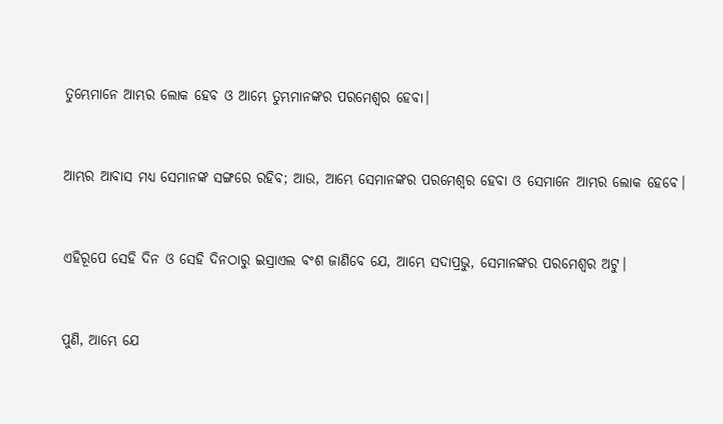ତୁମ୍ଭେମାନେ ଆମ୍ଭର ଲୋକ ହେବ ଓ ଆମ୍ଭେ ତୁମ୍ଭମାନଙ୍କର ପରମେଶ୍ୱର ହେବା।


ଆମ୍ଭର ଆବାସ ମଧ୍ୟ ସେମାନଙ୍କ ସଙ୍ଗରେ ରହିବ; ଆଉ, ଆମ୍ଭେ ସେମାନଙ୍କର ପରମେଶ୍ୱର ହେବା ଓ ସେମାନେ ଆମ୍ଭର ଲୋକ ହେବେ।


ଏହିରୂପେ ସେହି ଦିନ ଓ ସେହି ଦିନଠାରୁ ଇସ୍ରାଏଲ ବଂଶ ଜାଣିବେ ଯେ, ଆମ୍ଭେ ସଦାପ୍ରଭୁ, ସେମାନଙ୍କର ପରମେଶ୍ୱର ଅଟୁ।


ପୁଣି, ଆମ୍ଭେ ଯେ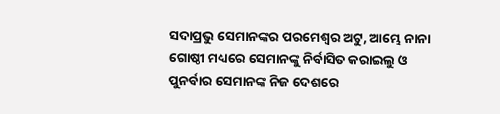ସଦାପ୍ରଭୁ ସେମାନଙ୍କର ପରମେଶ୍ୱର ଅଟୁ, ଆମ୍ଭେ ନାନା ଗୋଷ୍ଠୀ ମଧ୍ୟରେ ସେମାନଙ୍କୁ ନିର୍ବାସିତ କରାଇଲୁ ଓ ପୁନର୍ବାର ସେମାନଙ୍କ ନିଜ ଦେଶରେ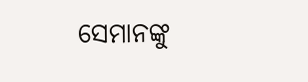ସେମାନଙ୍କୁ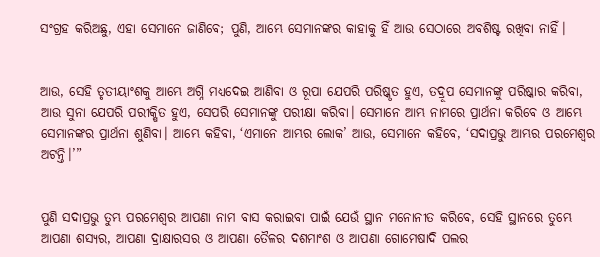ସଂଗ୍ରହ କରିଅଛୁ, ଏହା ସେମାନେ ଜାଣିବେ; ପୁଣି, ଆମ୍ଭେ ସେମାନଙ୍କର କାହାକୁ ହିଁ ଆଉ ସେଠାରେ ଅବଶିଷ୍ଟ ରଖିବା ନାହିଁ।


ଆଉ, ସେହି ତୃତୀୟାଂଶକୁ ଆମ୍ଭେ ଅଗ୍ନି ମଧ୍ୟଦେଇ ଆଣିବା ଓ ରୂପା ଯେପରି ପରିଷ୍କୃତ ହୁଏ, ତଦ୍ରୂପ ସେମାନଙ୍କୁ ପରିଷ୍କାର କରିବା, ଆଉ ସୁନା ଯେପରି ପରୀକ୍ଷିତ ହୁଏ, ସେପରି ସେମାନଙ୍କୁ ପରୀକ୍ଷା କରିବା। ସେମାନେ ଆମ୍ଭ ନାମରେ ପ୍ରାର୍ଥନା କରିବେ ଓ ଆମ୍ଭେ ସେମାନଙ୍କର ପ୍ରାର୍ଥନା ଶୁଣିବା। ଆମ୍ଭେ କହିବା, ‘ଏମାନେ ଆମ୍ଭର ଲୋକ’ ଆଉ, ସେମାନେ କହିବେ, ‘ସଦାପ୍ରଭୁ ଆମ୍ଭର ପରମେଶ୍ୱର ଅଟନ୍ତି।’”


ପୁଣି ସଦାପ୍ରଭୁ ତୁମ୍ଭ ପରମେଶ୍ୱର ଆପଣା ନାମ ବାସ କରାଇବା ପାଇଁ ଯେଉଁ ସ୍ଥାନ ମନୋନୀତ କରିବେ, ସେହି ସ୍ଥାନରେ ତୁମ୍ଭେ ଆପଣା ଶସ୍ୟର, ଆପଣା ଦ୍ରାକ୍ଷାରସର ଓ ଆପଣା ତୈଳର ଦଶମାଂଶ ଓ ଆପଣା ଗୋମେଷାଦି ପଲର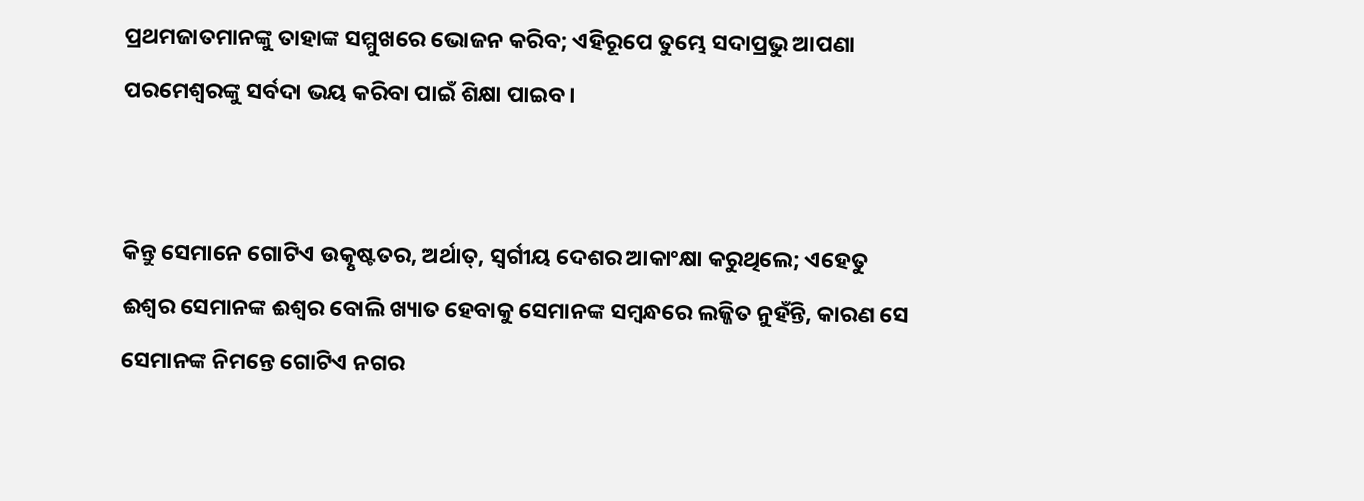ପ୍ରଥମଜାତମାନଙ୍କୁ ତାହାଙ୍କ ସମ୍ମୁଖରେ ଭୋଜନ କରିବ; ଏହିରୂପେ ତୁମ୍ଭେ ସଦାପ୍ରଭୁ ଆପଣା ପରମେଶ୍ୱରଙ୍କୁ ସର୍ବଦା ଭୟ କରିବା ପାଇଁ ଶିକ୍ଷା ପାଇବ।


କିନ୍ତୁ ସେମାନେ ଗୋଟିଏ ଉତ୍କୃଷ୍ଟତର, ଅର୍ଥାତ୍‍, ସ୍ୱର୍ଗୀୟ ଦେଶର ଆକାଂକ୍ଷା କରୁଥିଲେ; ଏହେତୁ ଈଶ୍ବର ସେମାନଙ୍କ ଈଶ୍ବର ବୋଲି ଖ୍ୟାତ ହେବାକୁ ସେମାନଙ୍କ ସମ୍ବନ୍ଧରେ ଲଜ୍ଜିତ ନୁହଁନ୍ତି, କାରଣ ସେ ସେମାନଙ୍କ ନିମନ୍ତେ ଗୋଟିଏ ନଗର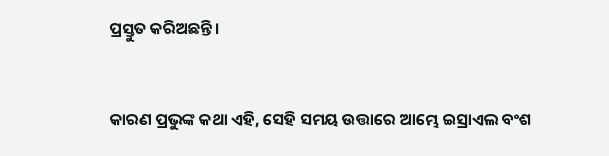ପ୍ରସ୍ତୁତ କରିଅଛନ୍ତି।


କାରଣ ପ୍ରଭୁଙ୍କ କଥା ଏହି, ସେହି ସମୟ ଉତ୍ତାରେ ଆମ୍ଭେ ଇସ୍ରାଏଲ ବଂଶ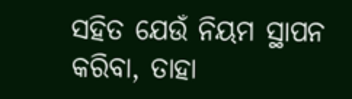ସହିତ ଯେଉଁ ନିୟମ ସ୍ଥାପନ କରିବା, ତାହା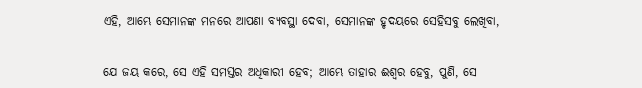ଏହି, ଆମ୍ଭେ ସେମାନଙ୍କ ମନରେ ଆପଣା ବ୍ୟବସ୍ଥା ଦେବା, ସେମାନଙ୍କ ହୃଦୟରେ ସେହିସବୁ ଲେଖିବା,


ଯେ ଜୟ କରେ, ସେ ଏହି ସମସ୍ତର ଅଧିକାରୀ ହେବ; ଆମ୍ଭେ ତାହାର ଈଶ୍ବର ହେବୁ, ପୁଣି, ସେ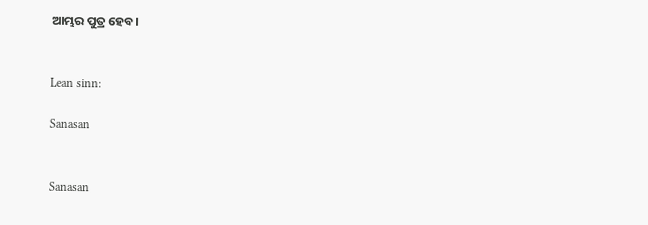ଆମ୍ଭର ପୁତ୍ର ହେବ।


Lean sinn:

Sanasan


Sanasan